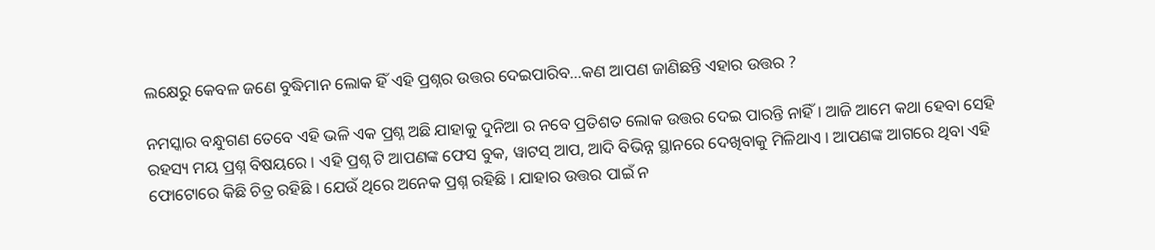ଲକ୍ଷେରୁ କେବଳ ଜଣେ ବୁଦ୍ଧିମାନ ଲୋକ ହିଁ ଏହି ପ୍ରଶ୍ନର ଉତ୍ତର ଦେଇପାରିବ…କଣ ଆପଣ ଜାଣିଛନ୍ତି ଏହାର ଉତ୍ତର ?

ନମସ୍କାର ବନ୍ଧୁଗଣ ତେବେ ଏହି ଭଳି ଏକ ପ୍ରଶ୍ନ ଅଛି ଯାହାକୁ ଦୁନିଆ ର ନବେ ପ୍ରତିଶତ ଲୋକ ଉତ୍ତର ଦେଇ ପାରନ୍ତି ନାହିଁ । ଆଜି ଆମେ କଥା ହେବା ସେହି ରହସ୍ୟ ମୟ ପ୍ରଶ୍ନ ବିଷୟରେ । ଏହି ପ୍ରଶ୍ନ ଟି ଆପଣଙ୍କ ଫେସ ବୁକ, ୱାଟସ୍ ଆପ, ଆଦି ବିଭିନ୍ନ ସ୍ଥାନରେ ଦେଖିବାକୁ ମିଳିଥାଏ । ଆପଣଙ୍କ ଆଗରେ ଥିବା ଏହି ଫୋଟୋରେ କିଛି ଚିତ୍ର ରହିଛି । ଯେଉଁ ଥିରେ ଅନେକ ପ୍ରଶ୍ନ ରହିଛି । ଯାହାର ଉତ୍ତର ପାଇଁ ନ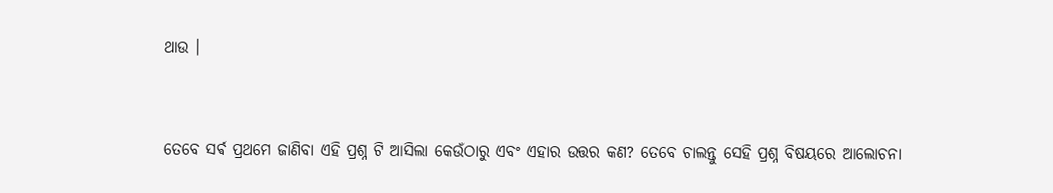ଥାଉ ।


ତେବେ ସର୍ଵ ପ୍ରଥମେ ଜାଣିବା ଏହି ପ୍ରଶ୍ନ ଟି ଆସିଲା କେଉଁଠାରୁ ଏବଂ ଏହାର ଉତ୍ତର କଣ? ତେବେ ଚାଲନ୍ତୁ ସେହି ପ୍ରଶ୍ନ ବିଷୟରେ ଆଲୋଚନା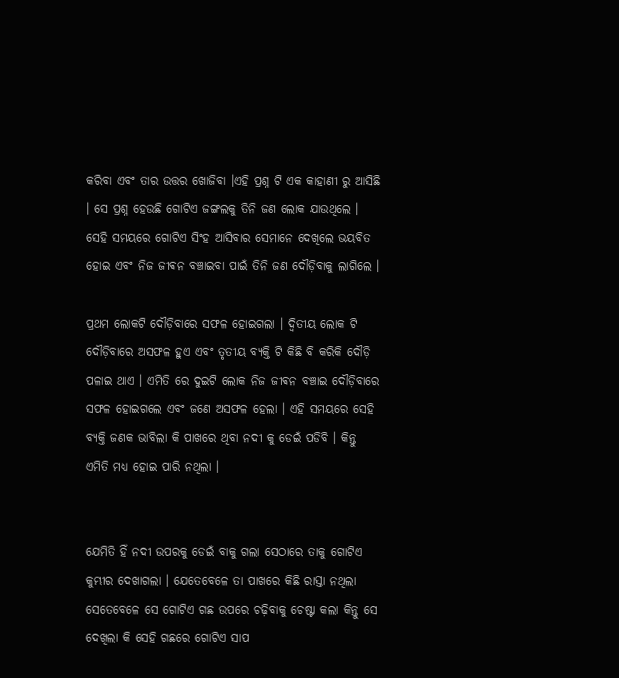କରିବା ଏବଂ ତାର ଉତ୍ତର ଖୋଜିବା ।ଏହି ପ୍ରଶ୍ନ ଟି ଏକ କାହାଣୀ ରୁ ଆସିଛି । ସେ ପ୍ରଶ୍ନ ହେଉଛି ଗୋଟିଏ ଜଙ୍ଗଲକୁ ତିନି ଜଣ ଲୋକ ଯାଉଥିଲେ । ସେହି ସମୟରେ ଗୋଟିଏ ସିଂହ ଆସିବାର ସେମାନେ ଦେଖିଲେ ଭୟବିତ ହୋଇ ଏବଂ ନିଜ ଜୀଵନ ବଞ୍ଚାଇବା ପାଇଁ ତିନି ଜଣ ଦୌଡ଼ିବାକୁ ଲାଗିଲେ ।

ପ୍ରଥମ ଲୋକଟି ଦୌଡ଼ିବାରେ ସଫଳ ହୋଇଗଲା । ଦ୍ଵିତୀୟ ଲୋକ ଟି ଦୌଡ଼ିବାରେ ଅସଫଳ ହୁଏ ଏବଂ ତୃତୀୟ ବ୍ୟକ୍ତି ଟି କିଛି ବି କରିକି ଦୌଡ଼ି ପଳାଇ ଥାଏ । ଏମିତି ରେ ଦୁଇଟି ଲୋକ ନିଜ ଜୀଵନ ବଞ୍ଚାଇ ଦୌଡ଼ିବାରେ ସଫଳ ହୋଇଗଲେ ଏବଂ ଜଣେ ଅସଫଳ ହେଲା । ଏହି ସମୟରେ ସେହି ବ୍ୟକ୍ତି ଜଣକ ଭାବିଲା କି ପାଖରେ ଥିବା ନଦୀ କୁ ଡେଇଁ ପଡିବି । କିନ୍ତୁ ଏମିତି ମଧ୍ୟ ହୋଇ ପାରି ନଥିଲା ।


ଯେମିତି ହିଁ ନଦୀ ଉପରକୁ ଡେଇଁ ବାକୁ ଗଲା ସେଠାରେ ତାକୁ ଗୋଟିଏ କୁମ୍ଭୀର ଦେଖାଗଲା । ଯେତେବେଳେ ତା ପାଖରେ କିଛି ରାସ୍ତା ନଥିଲା ସେତେବେଳେ ସେ ଗୋଟିଏ ଗଛ ଉପରେ ଚଢ଼ିବାକୁ ଚେଷ୍ଟା କଲା କିନ୍ତୁ ସେ ଦେଖିଲା କି ସେହି ଗଛରେ ଗୋଟିଏ ସାପ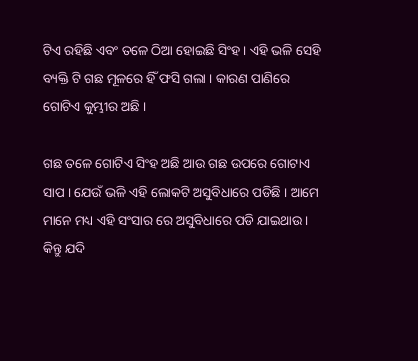ଟିଏ ରହିଛି ଏବଂ ତଳେ ଠିଆ ହୋଇଛି ସିଂହ । ଏହି ଭଳି ସେହି ବ୍ୟକ୍ତି ଟି ଗଛ ମୂଳରେ ହିଁ ଫସି ଗଲା । କାରଣ ପାଣିରେ ଗୋଟିଏ କୁମ୍ଭୀର ଅଛି ।

ଗଛ ତଳେ ଗୋଟିଏ ସିଂହ ଅଛି ଆଉ ଗଛ ଉପରେ ଗୋଟାଏ ସାପ । ଯେଉଁ ଭଳି ଏହି ଲୋକଟି ଅସୁବିଧାରେ ପଡିଛି । ଆମେ ମାନେ ମଧ୍ୟ ଏହି ସଂସାର ରେ ଅସୁବିଧାରେ ପଡି ଯାଇଥାଉ । କିନ୍ତୁ ଯଦି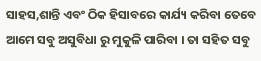ସାହସ,ଶାନ୍ତି ଏବଂ ଠିକ ହିସାବରେ କାର୍ଯ୍ୟ କରିବା ତେବେ ଆମେ ସବୁ ଅସୁବିଧା ରୁ ମୁକୁଳି ପାରିବା । ତା ସହିତ ସବୁ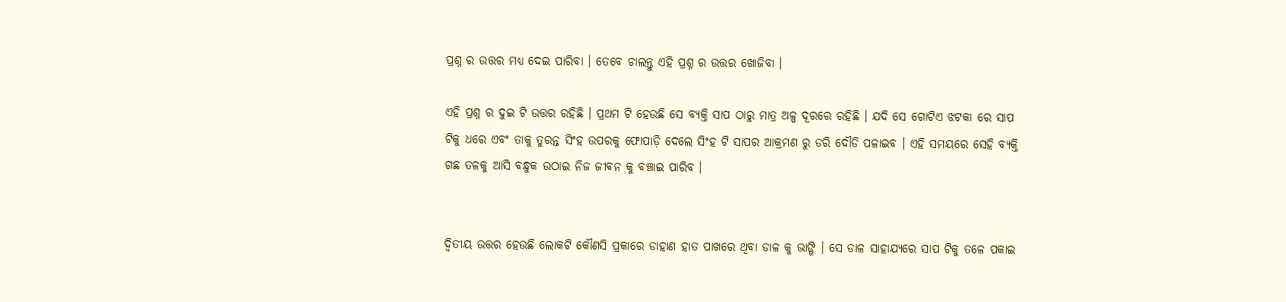ପ୍ରଶ୍ନ ର ଉତ୍ତର ମଧ୍ୟ ଦେଇ ପାରିବା । ତେବେ ଚାଲନ୍ତୁ ଏହି ପ୍ରଶ୍ନ ର ଉତ୍ତର ଖୋଜିବା ।

ଏହି ପ୍ରଶ୍ନ ର ଦୁଇ ଟି ଉତ୍ତର ରହିଛି । ପ୍ରଥମ ଟି ହେଉଛି ସେ ବ୍ୟକ୍ତି ସାପ ଠାରୁ ମାତ୍ର ଅଳ୍ପ ଦୂରରେ ରହିଛି । ଯଦି ସେ ଗୋଟିଏ ଝଟକା ରେ ସାପ ଟିକୁ ଧରେ ଏବଂ ତାକୁ ତୁରନ୍ତ ସିଂହ ଉପରକୁ ଫୋପାଡ଼ି ଦେଲେ ସିଂହ ଟି ସାପର ଆକ୍ରମଣ ରୁ ଡରି ଦୌଡି ପଳାଇବ । ଏହି ସମୟରେ ସେହି ବ୍ୟକ୍ତି ଗଛ ତଳକୁ ଆସି ବନ୍ଧୁକ ଉଠାଇ ନିଜ ଜୀଵନ କୁ ବଞ୍ଚାଇ ପାରିବ ।


ଦ୍ଵିତୀୟ ଉତ୍ତର ହେଉଛି ଲୋକଟି କୌଣସି ପ୍ରକାରେ ଡାହାଣ ହାତ ପାଖରେ ଥିବା ଡାଳ କୁ ଭାଙ୍ଗି । ସେ ଡାଳ ସାହାଯ୍ୟରେ ସାପ ଟିକୁ ତଳେ ପକାଇ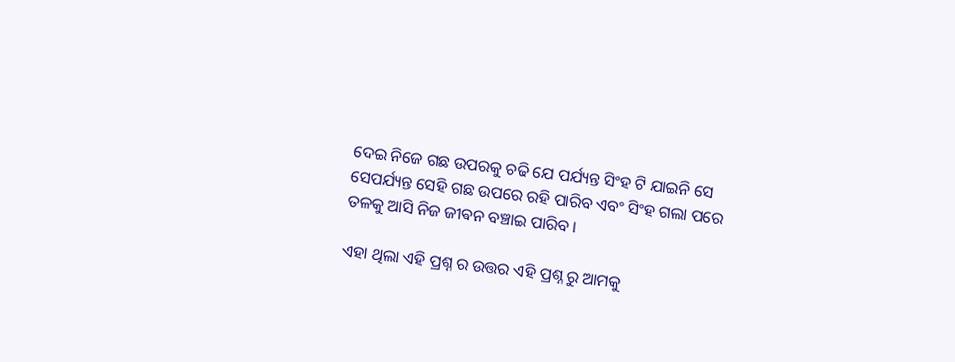ଦେଇ ନିଜେ ଗଛ ଉପରକୁ ଚଢି ଯେ ପର୍ଯ୍ୟନ୍ତ ସିଂହ ଟି ଯାଇନି ସେ ସେପର୍ଯ୍ୟନ୍ତ ସେହି ଗଛ ଉପରେ ରହି ପାରିବ ଏବଂ ସିଂହ ଗଲା ପରେ ତଳକୁ ଆସି ନିଜ ଜୀଵନ ବଞ୍ଚାଇ ପାରିବ ।

ଏହା ଥିଲା ଏହି ପ୍ରଶ୍ନ ର ଉତ୍ତର ଏହି ପ୍ରଶ୍ନ ରୁ ଆମକୁ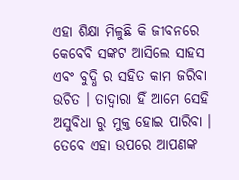ଏହା ଶିକ୍ଷା ମିଳୁଛି କି ଜୀବନରେ କେବେବି ସଙ୍କଟ ଆସିଲେ ସାହସ ଏବଂ ବୁଦ୍ଧି ର ସହିତ କାମ ଜରିବା ଉଚିତ । ତାଦ୍ୱାରା ହିଁ ଆମେ ସେହି ଅସୁବିଧା ରୁ ମୁକ୍ତ ହୋଇ ପାରିବା । ତେବେ ଏହା ଉପରେ ଆପଣଙ୍କ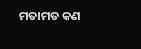ମତାମତ କଣ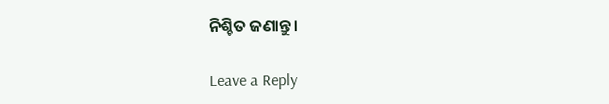ନିଶ୍ଚିତ ଜଣାନ୍ତୁ ।

Leave a Reply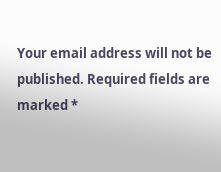Your email address will not be published. Required fields are marked *